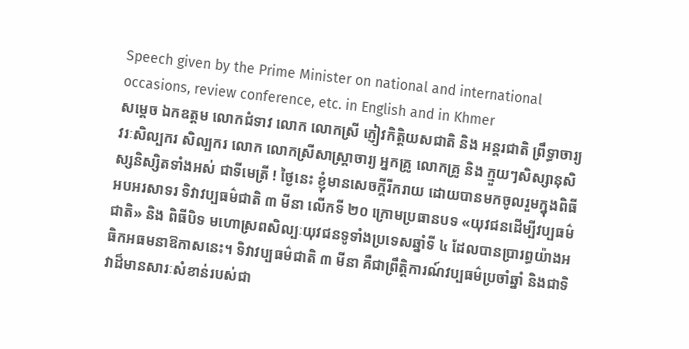Speech given by the Prime Minister on national and international occasions, review conference, etc. in English and in Khmer
សម្តេច ឯកឧត្តម លោកជំទាវ លោក លោកស្រី ភ្ញៀវកិត្តិយសជាតិ និង អន្តរជាតិ ព្រឹទ្ធាចារ្យ វរៈសិល្បករ សិល្បករ លោក លោកស្រីសាស្ត្រាចារ្យ អ្នកគ្រូ លោកគ្រូ និង ក្មួយៗសិស្សានុសិស្សនិស្សិតទាំងអស់ ជាទីមេត្រី ! ថ្ងៃនេះ ខ្ញុំមានសេចក្តីរីករាយ ដោយបានមកចូលរួមក្នុងពិធីអបអរសាទរ ទិវាវប្បធម៌ជាតិ ៣ មីនា លើកទី ២០ ក្រោមប្រធានបទ «យុវជនដើម្បីវប្បធម៌ជាតិ» និង ពិធីបិទ មហោស្រពសិល្បៈយុវជនទូទាំងប្រទេសឆ្នាំទី ៤ ដែលបានប្រារព្ធយ៉ាងអធិកអធមនាឱកាសនេះ។ ទិវាវប្បធម៌ជាតិ ៣ មីនា គឺជាព្រឹត្តិការណ៍វប្បធម៌ប្រចាំឆ្នាំ និងជាទិវាដ៏មានសារៈសំខាន់របស់ជា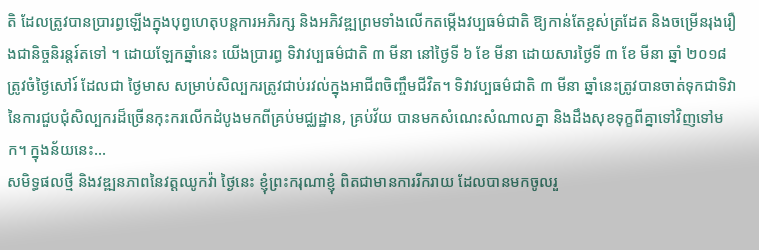តិ ដែលត្រូវបានប្រារព្ធឡើងក្នុងបុព្វហេតុបន្តការអភិរក្ស និងអភិវឌ្ឍព្រមទាំងលើកតម្កើងវប្បធម៌ជាតិ ឱ្យកាន់តែខ្ពស់ត្រដែត និងចម្រើនរុងរឿងជានិច្ចនិរន្តរ៍តទៅ ។ ដោយឡែកឆ្នាំនេះ យើងប្រារព្ធ ទិវាវប្បធម៌ជាតិ ៣ មីនា នៅថ្ងៃទី ៦ ខែ មីនា ដោយសារថ្ងៃទី ៣ ខែ មីនា ឆ្នាំ ២០១៨ ត្រូវចំថ្ងៃសៅរ៍ ដែលជា ថ្ងៃមាស សម្រាប់សិល្បករត្រូវជាប់រវល់ក្នុងឤជីពចិញ្ចឹមជីវិត។ ទិវាវប្បធម៌ជាតិ ៣ មីនា ឆ្នាំនេះត្រូវបានចាត់ទុកជាទិវា នៃការជួបជុំសិល្បករដ៏ច្រើនកុះករលើកដំបូងមកពីគ្រប់មជ្ឈដ្ឋាន, គ្រប់វ័យ បានមកសំណេះសំណាលគ្នា និងដឹងសុខទុក្ខពីគ្នាទៅវិញទៅមក។ ក្នុងន័យនេះ…
សមិទ្ធផលថ្មី និងវឌ្ឍនភាពនៃវត្តឈូកវ៉ា ថ្ងៃនេះ ខ្ញុំព្រះករុណាខ្ញុំ ពិតជាមានការរីករាយ ដែលបានមកចូលរួ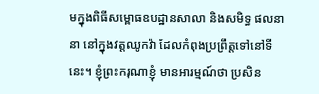មក្នុងពិធីសម្ពោធឧបដ្ឋានសាលា និងសមិទ្ធ ផលនានា នៅក្នុងវត្តឈូកវ៉ា ដែលកំពុងប្រព្រឹត្តទៅនៅទីនេះ។ ខ្ញុំព្រះករុណាខ្ញុំ មានអារម្មណ៍ថា ប្រសិន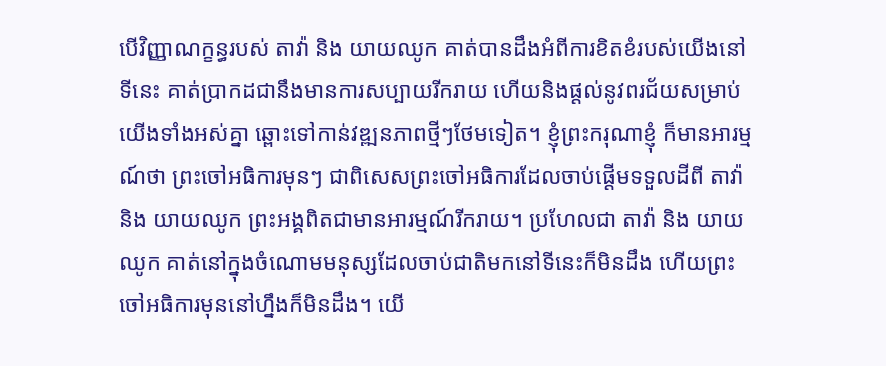បើវិញ្ញាណក្ខន្ធរបស់ តាវ៉ា និង យាយឈូក គាត់បានដឹងអំពីការខិតខំរបស់យើងនៅទីនេះ គាត់ប្រាកដជានឹងមានការសប្បាយរីករាយ ហើយនិងផ្ដល់នូវពរជ័យសម្រាប់យើងទាំងអស់គ្នា ឆ្ពោះទៅកាន់វឌ្ឍនភាពថ្មីៗថែមទៀត។ ខ្ញុំព្រះករុណាខ្ញុំ ក៏មានអារម្មណ៍ថា ព្រះចៅអធិការមុនៗ ជាពិសេសព្រះចៅអធិការដែលចាប់ផ្ដើមទទួលដីពី តាវ៉ា និង យាយឈូក ព្រះអង្គពិតជាមានអារម្មណ៍រីករាយ។ ប្រហែលជា តាវ៉ា និង យាយឈូក គាត់នៅក្នុងចំណោមមនុស្សដែលចាប់ជាតិមកនៅទីនេះក៏មិនដឹង ហើយព្រះចៅអធិការមុននៅហ្នឹងក៏មិនដឹង។ យើ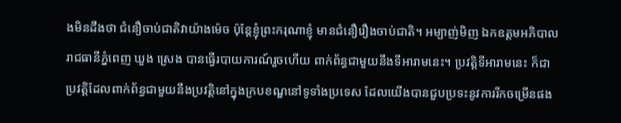ងមិនដឹងថា ជំនឿចាប់ជាតិវាយ៉ាងម៉េច ប៉ុន្តែខ្ញុំព្រះករុណាខ្ញុំ មានជំនឿរឿងចាប់ជាតិ។ អម្បាញ់មិញ ឯកឧត្តមអភិបាលរាជធានីភ្នំពេញ ឃួង ស្រេង បានធ្វើរបាយការណ៍រួចហើយ ពាក់ព័ន្ធជាមួយនឹងទីអារាមនេះ។ ប្រវត្តិទីអារាមនេះ ក៏ជាប្រវត្តិដែលពាក់ព័ន្ធជាមួយនឹងប្រវត្តិនៅក្នុងក្របខណ្ឌនៅទូទាំងប្រទេស ដែលយើងបានជួបប្រទះនូវការរីកចម្រើនផង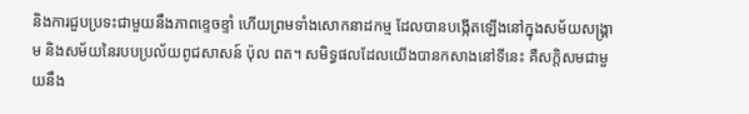និងការជួបប្រទះជាមួយនឹងភាពខ្ទេចខ្ទាំ ហើយព្រមទាំងសោកនាដកម្ម ដែលបានបង្កើតឡើងនៅក្នុងសម័យសង្រ្គាម និងសម័យនៃរបបប្រល័យពូជសាសន៍ ប៉ុល ពត។ សមិទ្ធផលដែលយើងបានកសាងនៅទីនេះ គឺសក្តិសមជាមួយនឹង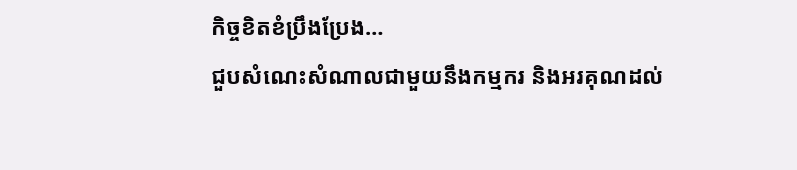កិច្ចខិតខំប្រឹងប្រែង…
ជួបសំណេះសំណាលជាមួយនឹងកម្មករ និងអរគុណដល់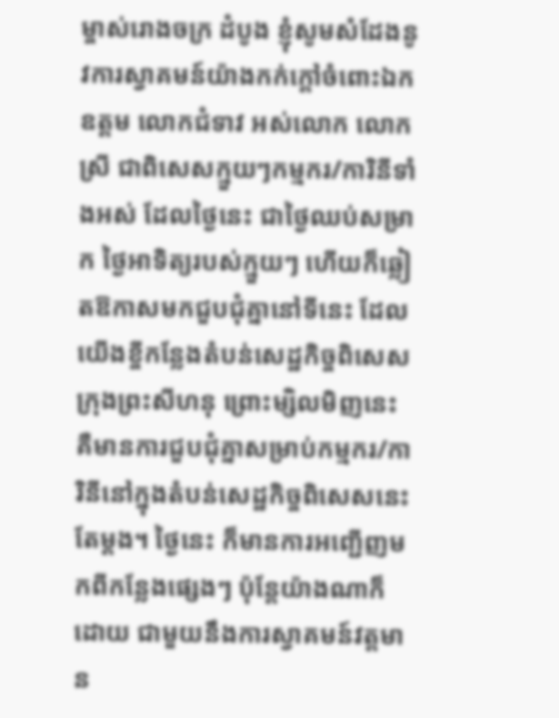ម្ចាស់រោងចក្រ ដំបូង ខ្ញុំសូមសំដែងនូវការស្វាគមន៍យ៉ាងកក់ក្ដៅចំពោះឯកឧត្តម លោកជំទាវ អស់លោក លោកស្រី ជាពិសេសក្មួយៗកម្មករ/ការិនីទាំងអស់ ដែលថ្ងៃនេះ ជាថ្ងៃឈប់សម្រាក ថ្ងៃអាទិត្យរបស់ក្មួយៗ ហើយក៏ឆ្លៀតឱកាសមកជួបជុំគ្នានៅទីនេះ ដែលយើងខ្ចីកន្លែងតំបន់សេដ្ឋកិច្ចពិសេសក្រុងព្រះសីហនុ ព្រោះម្សិលមិញនេះ គឺមានការជួបជុំគ្នាសម្រាប់កម្មករ/ការិនីនៅក្នុងតំបន់សេដ្ឋកិច្ចពិសេសនេះតែម្ដង។ ថ្ងៃនេះ ក៏មានការអញ្ជើញមកពីកន្លែងផ្សេងៗ ប៉ុន្តែយ៉ាងណាក៏ដោយ ជាមួយនឹងការស្វាគមន៍វត្តមាន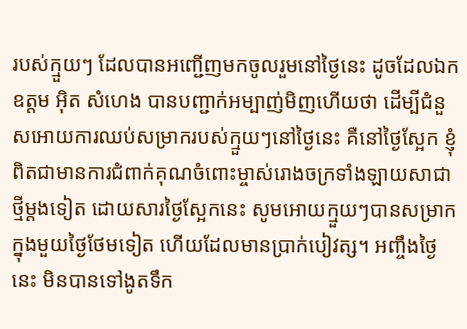របស់ក្មួយៗ ដែលបានអញ្ជើញមកចូលរួមនៅថ្ងៃនេះ ដូចដែលឯកឧត្តម អ៊ិត សំហេង បានបញ្ជាក់អម្បាញ់មិញហើយថា ដើម្បីជំនួសអោយការឈប់សម្រាករបស់ក្មួយៗនៅថ្ងៃនេះ គឺនៅថ្ងៃស្អែក ខ្ញុំពិតជាមានការជំពាក់គុណចំពោះម្ចាស់រោងចក្រទាំងឡាយសាជាថ្មីម្ដងទៀត ដោយសារថ្ងៃស្អែកនេះ សូមអោយក្មួយៗបានសម្រាកក្នុងមួយថ្ងៃថែមទៀត ហើយដែលមានប្រាក់បៀវត្ស។ អញ្ចឹងថ្ងៃនេះ មិនបានទៅងូតទឹក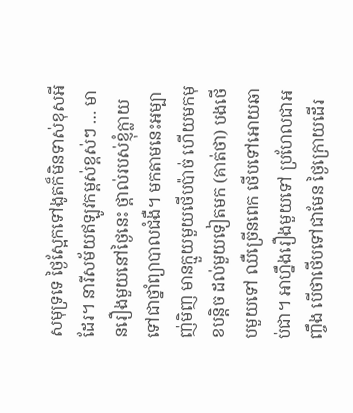សមុទ្រទេ ថ្ងៃស្អែកទៅងូតក៏មិនទាស់ខុសអីដែរ។ នារីសម័យឥឡូវកម្ពស់ខ្ពស់ៗ … មានរឿងមួយនៅថ្ងៃនេះ ថ្ពាល់របស់ខ្ញុំក្លាយទៅជាថ្នាំព្យាបាលជំងឺ។ មកតាមនេះអម្បាញ់មិញ មានក្មួយមួយថើបប៉ាច់ ហើយមកមុខបន្តិច ដល់មួយទៀតមក (គាត់ថា) បងថើបមួយទៅ ឈឺច្រើនពេក ថើបទៅអោយឆាប់ជា។ អាហ្នឹងរឿងមួយទៅ ប្រហែលជាអញ្ចឹង បើថាថើបទៅជាមែន ថ្ងៃក្រោយដើរ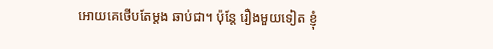អោយគេថើបតែម្ដង ឆាប់ជា។ ប៉ុន្តែ រឿងមួយទៀត ខ្ញុំ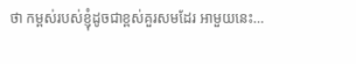ថា កម្ពស់របស់ខ្ញុំដូចជាខ្ពស់គួរសមដែរ អាមួយនេះ…